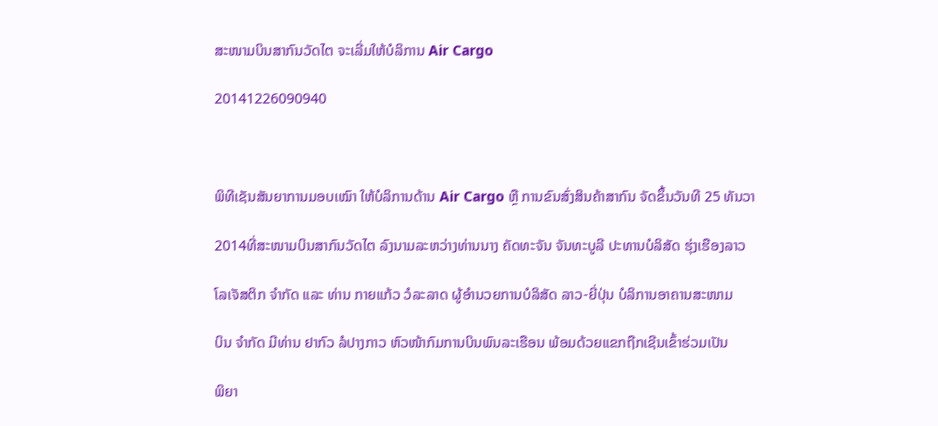ສະໜາມບິນສາກົນວັດໄຕ ຈະເລີ່ມໃຫ້ບໍລິການ Air Cargo

20141226090940



ພິທີເຊັນສັນຍາການມອບເໝົາ ໃຫ້ບໍລິການດ້ານ Air Cargo ຫຼື ການຂົນສົ່ງສິນຄ້າສາກົນ ຈັດຂຶ້ນວັນທີ 25 ທັນວາ

2014ທີ່ສະໜາມບິນສາກົນວັດໄຕ ລົງນາມລະຫວ່າງທ່ານນາງ ຄັດທະຈັນ ຈັນທະບູລີ ປະທານບໍລິສັດ ຮຸ່ງເຮືອງລາວ

ໂລເຈັສຕິກ ຈຳກັດ ແລະ ທ່ານ ກາຍແກ້ວ ວໍລະລາດ ຜູ້ອຳນວຍການບໍລິສັດ ລາວ-ຍີ່ປຸ່ນ ບໍລິການອາຄານສະໜາມ

ບິນ ຈຳກັດ ມີທ່ານ ຢາກົວ ລໍປາງກາວ ຫົວໜ້າກົມການບິນພົນລະເຮືອນ ພ້ອມດ້ວຍແຂກຖືກເຊີນເຂົ້າຮ່ວມເປັນ

ພິຍາ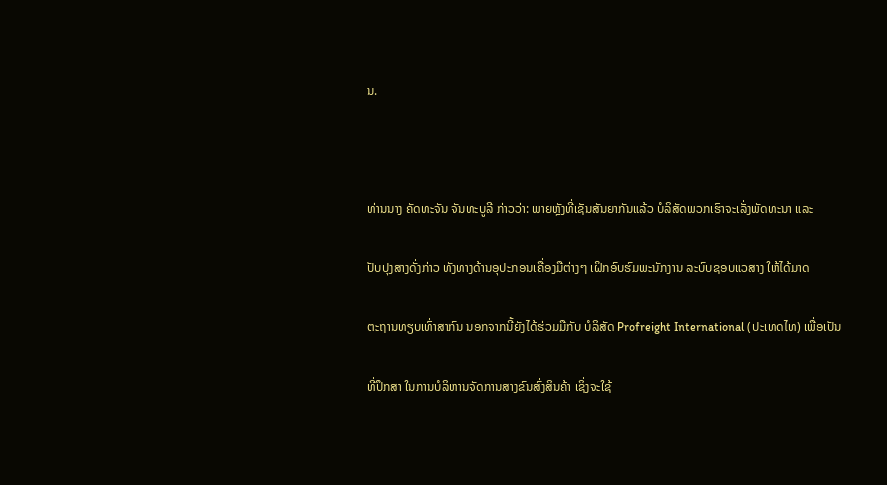ນ.



ທ່ານນາງ ຄັດທະຈັນ ຈັນທະບູລີ ກ່າວວ່າ: ພາຍຫຼັງທີ່ເຊັນສັນຍາກັນແລ້ວ ບໍລິສັດພວກເຮົາຈະເລັ່ງພັດທະນາ ແລະ

ປັບປຸງສາງດັ່ງກ່າວ ທັງທາງດ້ານອຸປະກອນເຄື່ອງມືຕ່າງໆ ເຝິກອົບຮົມພະນັກງານ ລະບົບຊອບແວສາງ ໃຫ້ໄດ້ມາດ

ຕະຖານທຽບເທົ່າສາກົນ ນອກຈາກນີ້ຍັງໄດ້ຮ່ວມມືກັບ ບໍລິສັດ Profreight International (ປະເທດໄທ) ເພື່ອເປັນ

ທີ່ປຶກສາ ໃນການບໍລິຫານຈັດການສາງຂົນສົ່ງສິນຄ້າ ເຊິ່ງຈະໃຊ້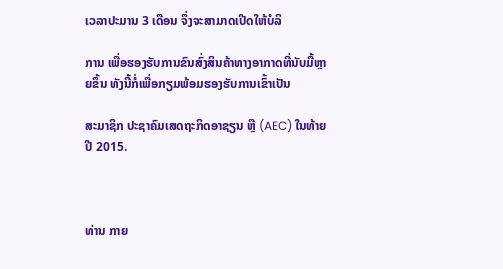ເວລາປະມານ 3 ເດືອນ ຈຶ່ງຈະສາມາດເປີດໃຫ້ບໍລິ

ການ ເພື່ອຮອງຮັບການຂົນສົ່ງສິນຄ້າທາງອາກາດທີ່ນັບມື້ຫຼາຍຂຶ້ນ ທັງນີ້ກໍ່ເພື່ອກຽມພ້ອມຮອງຮັບການເຂົ້າເປັນ

ສະມາຊິກ ປະຊາຄົມເສດຖະກິດອາຊຽນ ຫຼື (AEC) ໃນທ້າຍປີ 2015.



ທ່ານ ກາຍ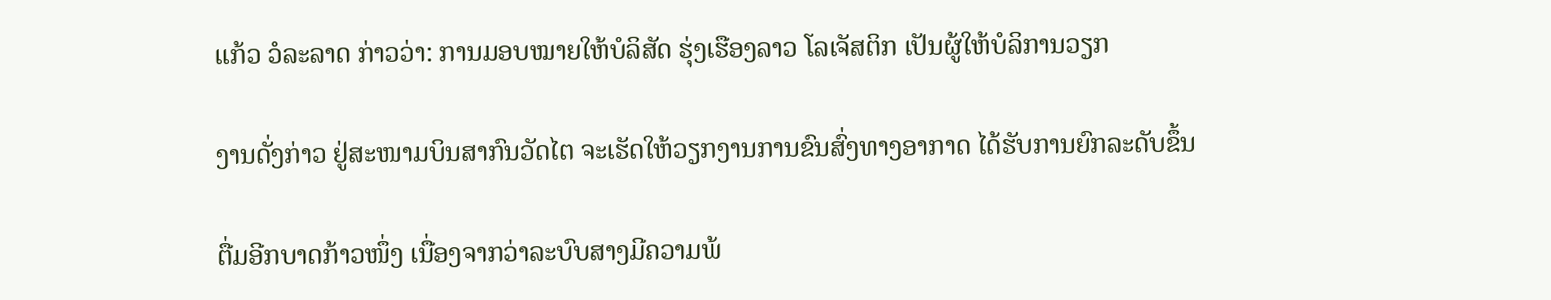ແກ້ວ ວໍລະລາດ ກ່າວວ່າ: ການມອບໝາຍໃຫ້ບໍລິສັດ ຮຸ່ງເຮືອງລາວ ໂລເຈັສຕິກ ເປັນຜູ້ໃຫ້ບໍລິການວຽກ

ງານດັ່ງກ່າວ ຢູ່ສະໜາມບິນສາກົນວັດໄຕ ຈະເຮັດໃຫ້ວຽກງານການຂົນສົ່ງທາງອາກາດ ໄດ້ຮັບການຍົກລະດັບຂຶ້ນ

ຕື່ມອີກບາດກ້າວໜຶ່ງ ເນື່ອງຈາກວ່າລະບົບສາງມີຄວາມພ້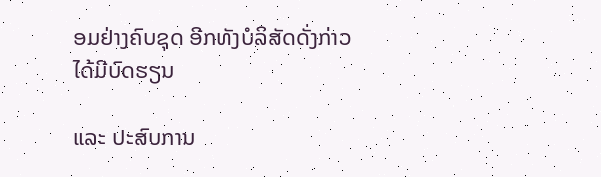ອມຢ່າງຄົບຊຸດ ອີກທັງບໍລິສັດດັ່ງກ່າວ ໄດ້ມີບົດຮຽນ

ແລະ ປະສົບການ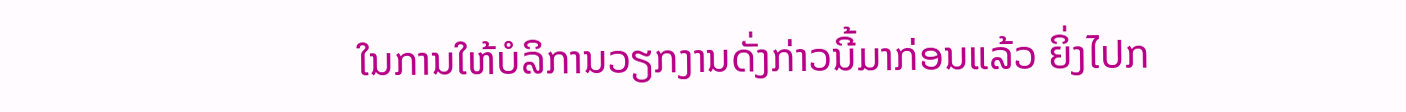ໃນການໃຫ້ບໍລິການວຽກງານດັ່ງກ່າວນີ້ມາກ່ອນແລ້ວ ຍິ່ງໄປກ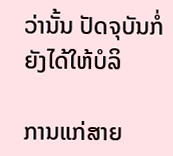ວ່ານັ້ນ ປັດຈຸບັນກໍ່ຍັງໄດ້ໃຫ້ບໍລິ

ການແກ່ສາຍ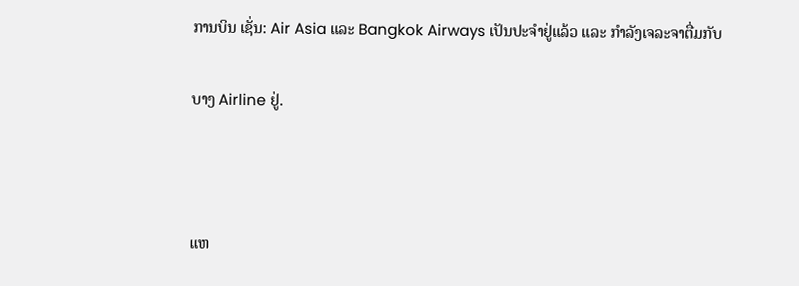ການບິນ ເຊັ່ນ: Air Asia ແລະ Bangkok Airways ເປັນປະຈຳຢູ່ແລ້ວ ແລະ ກຳລັງເຈລະຈາຕື່ມກັບ

ບາງ Airline ຢູ່.



ແຫ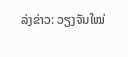ລ່ງຂ່າວ: ວຽງຈັນໃໝ່